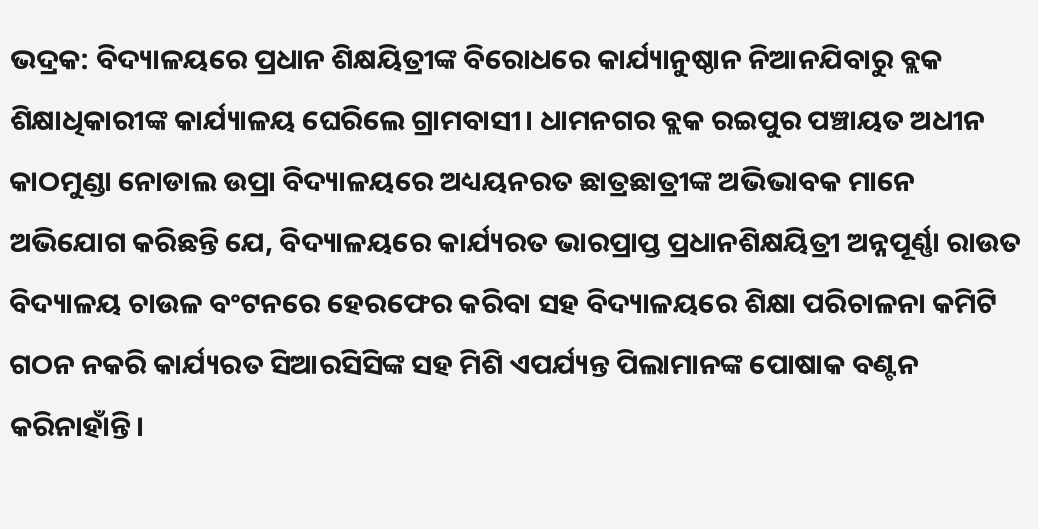ଭଦ୍ରକ: ବିଦ୍ୟାଳୟରେ ପ୍ରଧାନ ଶିକ୍ଷୟିତ୍ରୀଙ୍କ ବିରୋଧରେ କାର୍ଯ୍ୟାନୁଷ୍ଠାନ ନିଆନଯିବାରୁ ବ୍ଲକ ଶିକ୍ଷାଧିକାରୀଙ୍କ କାର୍ଯ୍ୟାଳୟ ଘେରିଲେ ଗ୍ରାମବାସୀ। ଧାମନଗର ବ୍ଲକ ରଇପୁର ପଞ୍ଚାୟତ ଅଧୀନ କାଠମୁଣ୍ଡା ନୋଡାଲ ଉପ୍ରା ବିଦ୍ୟାଳୟରେ ଅଧ୍ୟୟନରତ ଛାତ୍ରଛାତ୍ରୀଙ୍କ ଅଭିଭାବକ ମାନେ ଅଭିଯୋଗ କରିଛନ୍ତି ଯେ, ବିଦ୍ୟାଳୟରେ କାର୍ଯ୍ୟରତ ଭାରପ୍ରାପ୍ତ ପ୍ରଧାନଶିକ୍ଷୟିତ୍ରୀ ଅନ୍ନପୂର୍ଣ୍ଣା ରାଉତ ବିଦ୍ୟାଳୟ ଚାଉଳ ବଂଟନରେ ହେରଫେର କରିବା ସହ ବିଦ୍ୟାଳୟରେ ଶିକ୍ଷା ପରିଚାଳନା କମିଟି ଗଠନ ନକରି କାର୍ଯ୍ୟରତ ସିଆରସିସିଙ୍କ ସହ ମିଶି ଏପର୍ଯ୍ୟନ୍ତ ପିଲାମାନଙ୍କ ପୋଷାକ ବଣ୍ଟନ କରିନାହାଁନ୍ତି।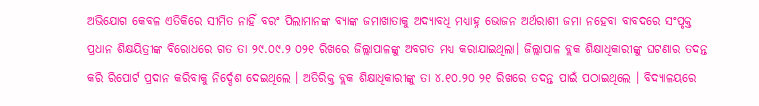ଅଭିଯୋଗ କେବଳ ଏତିକିରେ ସୀମିତ ନାହିଁ ବରଂ ପିଲାମାନଙ୍କ ବ୍ୟାଙ୍କ ଜମାଖାତାକୁ ଅଦ୍ୟାବଧି ମଧ୍ୟାହ୍ନ ଭୋଜନ ଅର୍ଥରାଶୀ ଜମା ନହେବା ବାବଦରେ ସଂପୃକ୍ତ ପ୍ରଧାନ ଶିକ୍ଷୟିତ୍ରୀଙ୍କ ବିରୋଧରେ ଗତ ତା ୨୯.୦୯.୨ ୦୨୧ ରିଖରେ ଜିଲ୍ଲାପାଳଙ୍କୁ ଅବଗତ ମଧ୍ୟ କରାଯାଇଥିଲା। ଜିଲ୍ଲାପାଳ ବ୍ଲକ ଶିକ୍ଷାଧିକାରୀଙ୍କୁ ଘଟଣାର ତଦନ୍ତ କରି ରିପୋର୍ଟ ପ୍ରଦାନ କରିବାକୁ ନିର୍ଦ୍ଦେଶ ଦେଇଥିଲେ । ଅତିରିକ୍ତ ବ୍ଲକ ଶିକ୍ଷାଧିକାରୀଙ୍କୁ ତା ୪.୧୦.୨୦ ୨୧ ରିଖରେ ତଦନ୍ତ ପାଇଁ ପଠାଇଥିଲେ । ବିଦ୍ୟାଳୟରେ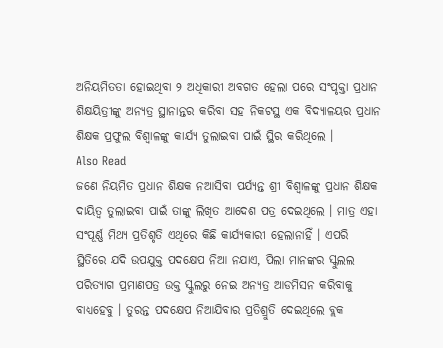ଅନିୟମିତତା ହୋଇଥିବା ୨ ଅଧିକାରୀ ଅବଗତ ହେଲା ପରେ ସଂପୃକ୍ତା ପ୍ରଧାନ ଶିକ୍ଷୟିତ୍ରୀଙ୍କୁ ଅନ୍ୟତ୍ର ସ୍ଥାନାନ୍ତର କରିବା ସହ ନିକଟସ୍ଥ ଏକ ବିଦ୍ୟାଳୟର ପ୍ରଧାନ ଶିକ୍ଷକ ପ୍ରଫୁଲ ବିଶ୍ୱାଳଙ୍କୁ କାର୍ଯ୍ୟ ତୁଲାଇବା ପାଇଁ ସ୍ଥିର କରିଥିଲେ ।
Also Read
ଜଣେ ନିୟମିତ ପ୍ରଧାନ ଶିକ୍ଷକ ନଆସିବା ପର୍ଯ୍ୟନ୍ତ ଶ୍ରୀ ବିଶ୍ୱାଳଙ୍କୁ ପ୍ରଧାନ ଶିକ୍ଷକ ଦାୟିତ୍ୱ ତୁଲାଇବା ପାଇଁ ତାଙ୍କୁ ଲିଖିତ ଆଦେଶ ପତ୍ର ଦେଇଥିଲେ । ମାତ୍ର ଏହା ସଂପୂର୍ଣ୍ଣ ମିଥ୍ୟ ପ୍ରତିଶୃତି ଏଥିରେ କିଛି କାର୍ଯ୍ୟକାରୀ ହେଲାନାହିଁ । ଏପରି ସ୍ଥିତିରେ ଯଦି ଉପଯୁକ୍ତ ପଦକ୍ଷେପ ନିଆ ନଯାଏ, ପିଲା ମାନଙ୍କର ସ୍କୁଲଲ ପରିତ୍ୟାଗ ପ୍ରମାଣପତ୍ର ଉକ୍ତ ସ୍କୁଲରୁ ନେଇ ଅନ୍ୟତ୍ର ଆଡମିସନ କରିବାକୁ ବାଧ୍ୟହେବୁ । ତୁରନ୍ତ ପଦକ୍ଷେପ ନିଆଯିବାର ପ୍ରତିଶ୍ରୁତି ଦେଇଥିଲେ ବ୍ଲକ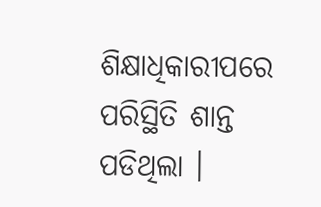ଶିକ୍ଷାଧିକାରୀପରେ ପରିସ୍ଥିତି ଶାନ୍ତ ପଡିଥିଲା ।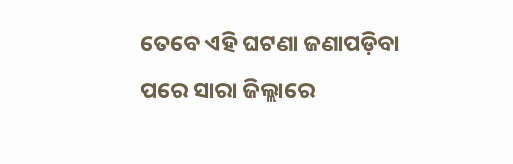ତେବେ ଏହି ଘଟଣା ଜଣାପଡ଼ିବା ପରେ ସାରା ଜିଲ୍ଲାରେ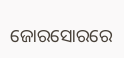ଜୋରସୋରରେ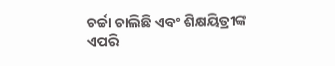ଚର୍ଚ୍ଚା ଚାଲିଛି ଏବଂ ଶିକ୍ଷୟିତ୍ରୀଙ୍କ ଏପରି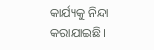କାର୍ଯ୍ୟକୁ ନିନ୍ଦା କରାଯାଇଛି।